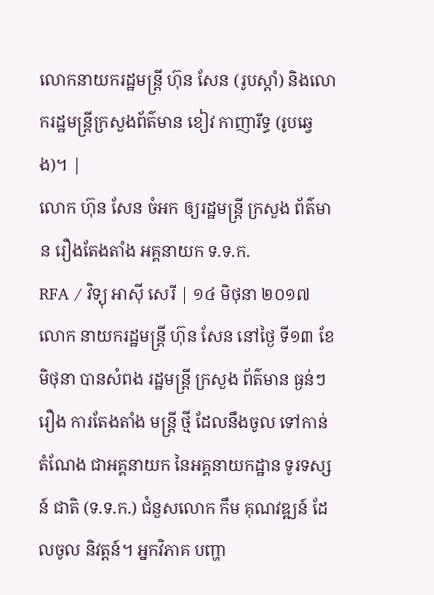លោកនាយករដ្ឋមន្ត្រី ហ៊ុន សែន (រូបស្ដាំ) និងលោករដ្ឋមន្ត្រីក្រសួងព័ត៌មាន ខៀវ កាញារីទ្ធ (រូបឆ្វេង)។ |
លោក ហ៊ុន សែន ចំអក ឲ្យរដ្ឋមន្ត្រី ក្រសួង ព័ត៌មាន រឿងតែងតាំង អគ្គនាយក ទ.ទ.ក.
RFA / វិទ្យុ អាស៊ី សេរី | ១៤ មិថុនា ២០១៧
លោក នាយករដ្ឋមន្ត្រី ហ៊ុន សែន នៅថ្ងៃ ទី១៣ ខែមិថុនា បានសំពង រដ្ឋមន្ត្រី ក្រសួង ព័ត៌មាន ធ្ងន់ៗ រឿង ការតែងតាំង មន្ត្រី ថ្មី ដែលនឹងចូល ទៅកាន់ តំណែង ជាអគ្គនាយក នៃអគ្គនាយកដ្ឋាន ទូរទស្សន៍ ជាតិ (ទ.ទ.ក.) ជំនួសលោក កឹម គុណវឌ្ឍន៍ ដែលចូល និវត្តន៍។ អ្នកវិភាគ បញ្ហា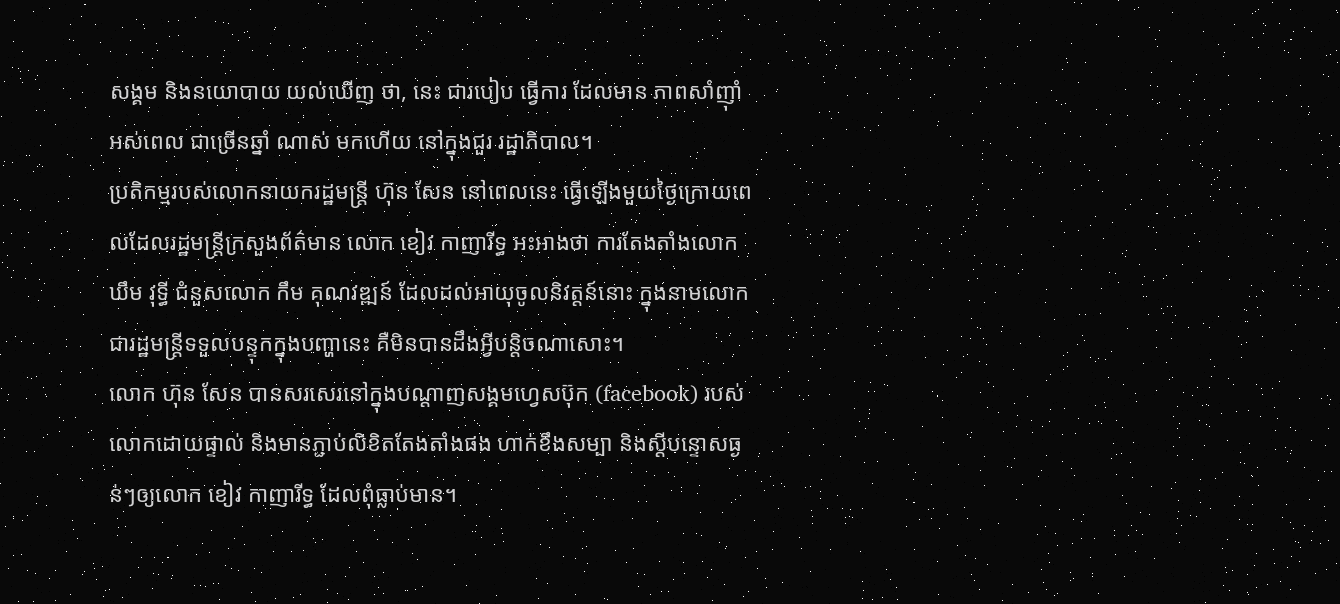សង្គម និងនយោបាយ យល់ឃើញ ថា, នេះ ជារបៀប ធ្វើការ ដែលមាន ភាពសាំញ៉ាំ អស់ពេល ជាច្រើនឆ្នាំ ណាស់ មកហើយ នៅក្នុងជួរ រដ្ឋាភិបាល។
ប្រតិកម្មរបស់លោកនាយករដ្ឋមន្ត្រី ហ៊ុន សែន នៅពេលនេះ ធ្វើឡើងមួយថ្ងៃក្រោយពេលដែលរដ្ឋមន្ត្រីក្រសួងព័ត៌មាន លោក ខៀវ កាញារីទ្ធ អះអាងថា ការតែងតាំងលោក ឃឹម វុទ្ធី ជំនួសលោក កឹម គុណវឌ្ឍន៍ ដែលដល់អាយុចូលនិវត្តន៍នោះ ក្នុងនាមលោកជារដ្ឋមន្ត្រីទទួលបន្ទុកក្នុងបញ្ហានេះ គឺមិនបានដឹងអ្វីបន្តិចណាសោះ។
លោក ហ៊ុន សែន បានសរសេរនៅក្នុងបណ្ដាញសង្គមហ្វេសប៊ុក (facebook) របស់លោកដោយផ្ទាល់ និងមានភ្ជាប់លិខិតតែងតាំងផង ហាក់ខឹងសម្បា និងស្ដីបន្ទោសធ្ងន់ៗឲ្យលោក ខៀវ កាញារីទ្ធ ដែលពុំធ្លាប់មាន។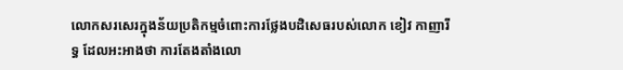លោកសរសេរក្នុងន័យប្រតិកម្មចំពោះការថ្លែងបដិសេធរបស់លោក ខៀវ កាញារីទ្ធ ដែលអះអាងថា ការតែងតាំងលោ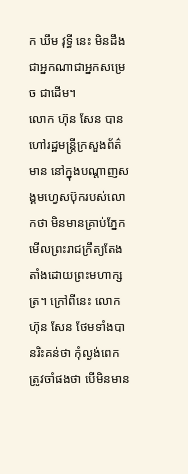ក ឃឹម វុទ្ធី នេះ មិនដឹងជាអ្នកណាជាអ្នកសម្រេច ជាដើម។
លោក ហ៊ុន សែន បានហៅរដ្ឋមន្ត្រីក្រសួងព័ត៌មាន នៅក្នុងបណ្ដាញសង្គមហ្វេសប៊ុករបស់លោកថា មិនមានគ្រាប់ភ្នែកមើលព្រះរាជក្រឹត្យតែងតាំងដោយព្រះមហាក្សត្រ។ ក្រៅពីនេះ លោក ហ៊ុន សែន ថែមទាំងបានរិះគន់ថា កុំល្ងង់ពេក ត្រូវចាំផងថា បើមិនមាន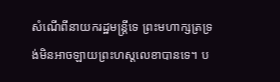សំណើពីនាយករដ្ឋមន្ត្រីទេ ព្រះមហាក្សត្រទ្រង់មិនអាចឡាយព្រះហស្តលេខាបានទេ។ ប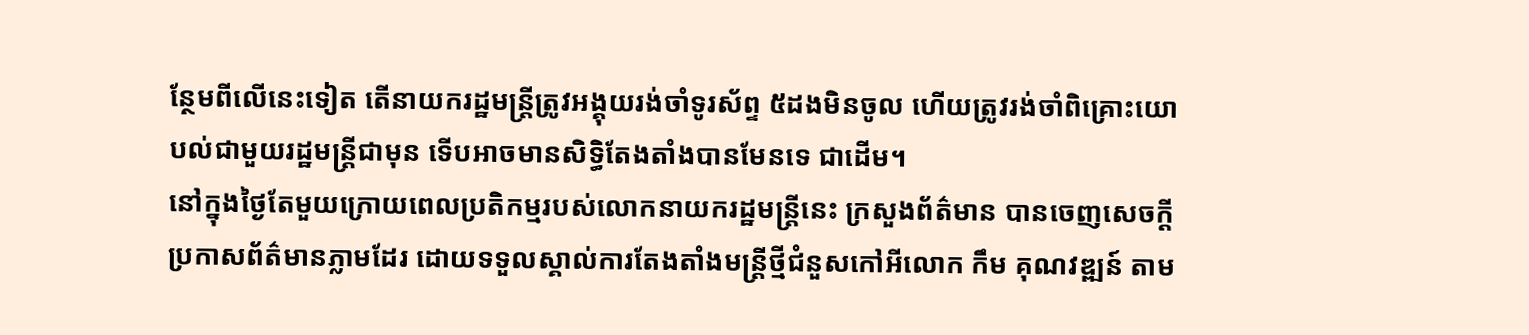ន្ថែមពីលើនេះទៀត តើនាយករដ្ឋមន្ត្រីត្រូវអង្គុយរង់ចាំទូរស័ព្ទ ៥ដងមិនចូល ហើយត្រូវរង់ចាំពិគ្រោះយោបល់ជាមួយរដ្ឋមន្ត្រីជាមុន ទើបអាចមានសិទ្ធិតែងតាំងបានមែនទេ ជាដើម។
នៅក្នុងថ្ងៃតែមួយក្រោយពេលប្រតិកម្មរបស់លោកនាយករដ្ឋមន្ត្រីនេះ ក្រសួងព័ត៌មាន បានចេញសេចក្ដីប្រកាសព័ត៌មានភ្លាមដែរ ដោយទទួលស្គាល់ការតែងតាំងមន្ត្រីថ្មីជំនួសកៅអីលោក កឹម គុណវឌ្ឍន៍ តាម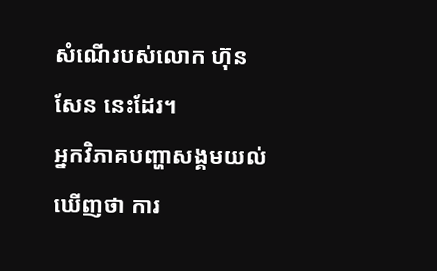សំណើរបស់លោក ហ៊ុន សែន នេះដែរ។
អ្នកវិភាគបញ្ហាសង្គមយល់ឃើញថា ការ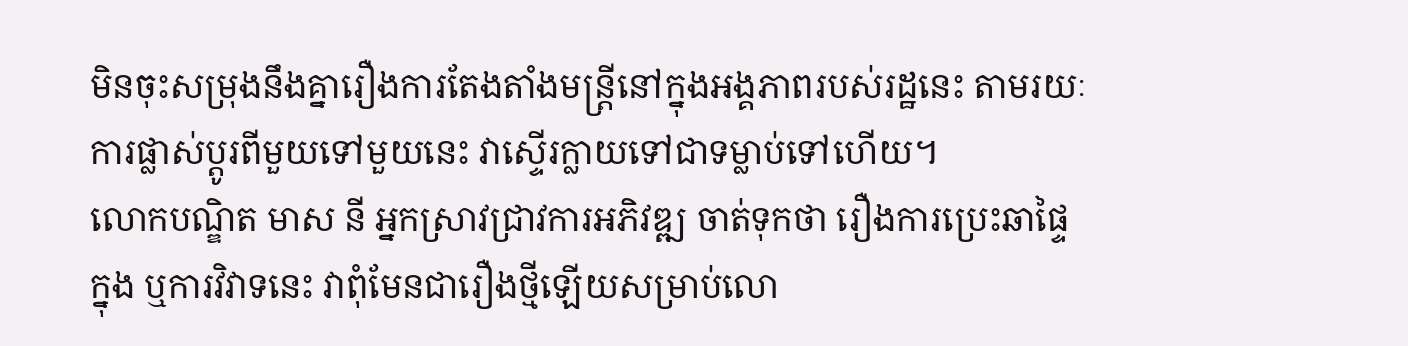មិនចុះសម្រុងនឹងគ្នារឿងការតែងតាំងមន្ត្រីនៅក្នុងអង្គភាពរបស់រដ្ឋនេះ តាមរយៈការផ្លាស់ប្ដូរពីមួយទៅមួយនេះ វាស្ទើរក្លាយទៅជាទម្លាប់ទៅហើយ។
លោកបណ្ឌិត មាស នី អ្នកស្រាវជ្រាវការអភិវឌ្ឍ ចាត់ទុកថា រឿងការប្រេះឆាផ្ទៃក្នុង ឬការវិវាទនេះ វាពុំមែនជារឿងថ្មីឡើយសម្រាប់លោ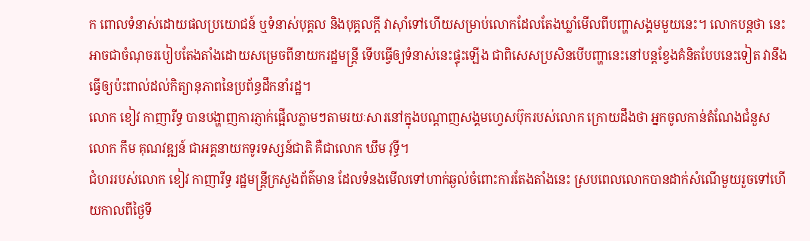ក ពោលទំនាស់ដោយផលប្រយោជន៍ ឬទំនាស់បុគ្គល និងបុគ្គលក្ដី វាស៊ាំទៅហើយសម្រាប់លោកដែលតែងឃ្លាំមើលពីបញ្ហាសង្គមមួយនេះ។ លោកបន្តថា នេះអាចជាចំណុចរបៀបតែងតាំងដោយសម្រេចពីនាយករដ្ឋមន្ត្រី ទើបធ្វើឲ្យទំនាស់នេះផ្ទុះឡើង ជាពិសេសប្រសិនបើបញ្ហានេះនៅបន្តខ្វែងគំនិតបែបនេះទៀត វានឹងធ្វើឲ្យប៉ះពាល់ដល់កិត្យានុភាពនៃប្រព័ន្ធដឹកនាំរដ្ឋ។
លោក ខៀវ កាញារីទ្ធ បានបង្ហាញការភ្ញាក់ផ្អើលភ្លាមៗតាមរយៈសារនៅក្នុងបណ្ដាញសង្គមហ្វេសប៊ុករបស់លោក ក្រោយដឹងថា អ្នកចូលកាន់តំណែងជំនួសលោក កឹម គុណវឌ្ឍន៍ ជាអគ្គនាយកទូរទស្សន៍ជាតិ គឺជាលោក ឃឹម វុទ្ធី។
ជំហររបស់លោក ខៀវ កាញារីទ្ធ រដ្ឋមន្ត្រីក្រសួងព័ត៌មាន ដែលទំនងមើលទៅហាក់ឆ្ងល់ចំពោះការតែងតាំងនេះ ស្របពេលលោកបានដាក់សំណើមួយរួចទៅហើយកាលពីថ្ងៃទី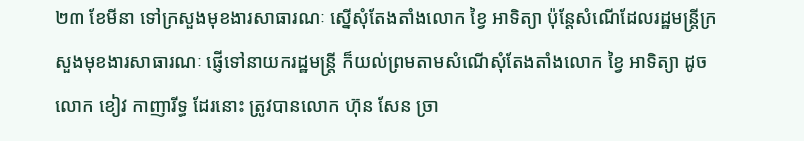២៣ ខែមីនា ទៅក្រសួងមុខងារសាធារណៈ ស្នើសុំតែងតាំងលោក ខ្វៃ អាទិត្យា ប៉ុន្តែសំណើដែលរដ្ឋមន្ត្រីក្រសួងមុខងារសាធារណៈ ផ្ញើទៅនាយករដ្ឋមន្ត្រី ក៏យល់ព្រមតាមសំណើសុំតែងតាំងលោក ខ្វៃ អាទិត្យា ដូចលោក ខៀវ កាញារីទ្ធ ដែរនោះ ត្រូវបានលោក ហ៊ុន សែន ច្រា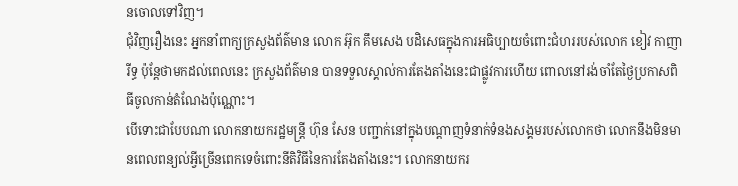នចោលទៅវិញ។
ជុំវិញរឿងនេះ អ្នកនាំពាក្យក្រសួងព័ត៌មាន លោក អ៊ុក គឹមសេង បដិសេធក្នុងការអធិប្បាយចំពោះជំហររបស់លោក ខៀវ កាញារីទ្ធ ប៉ុន្តែថាមកដល់ពេលនេះ ក្រសួងព័ត៌មាន បានទទួលស្គាល់ការតែងតាំងនេះជាផ្លូវការហើយ ពោលនៅរង់ចាំតែថ្ងៃប្រកាសពិធីចូលកាន់តំណែងប៉ុណ្ណោះ។
បើទោះជាបែបណា លោកនាយករដ្ឋមន្ត្រី ហ៊ុន សែន បញ្ជាក់នៅក្នុងបណ្ដាញទំនាក់ទំនងសង្គមរបស់លោកថា លោកនឹងមិនមានពេលពន្យល់អ្វីច្រើនពេកទេចំពោះនីតិវិធីនៃការតែងតាំងនេះ។ លោកនាយករ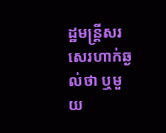ដ្ឋមន្ត្រីសរសេរហាក់ឆ្ងល់ថា ឬមួយ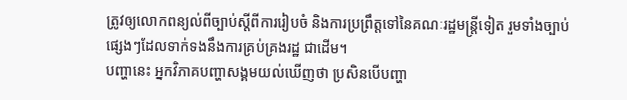ត្រូវឲ្យលោកពន្យល់ពីច្បាប់ស្ដីពីការរៀបចំ និងការប្រព្រឹត្តទៅនៃគណៈរដ្ឋមន្ត្រីទៀត រួមទាំងច្បាប់ផ្សេងៗដែលទាក់ទងនឹងការគ្រប់គ្រងរដ្ឋ ជាដើម។
បញ្ហានេះ អ្នកវិភាគបញ្ហាសង្គមយល់ឃើញថា ប្រសិនបើបញ្ហា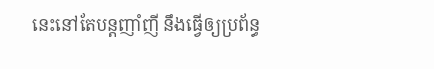នេះនៅតែបន្តញាំញី នឹងធ្វើឲ្យប្រព័ន្ធ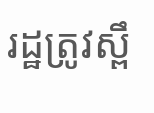រដ្ឋត្រូវស្ពឹ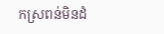កស្រពន់មិនដំ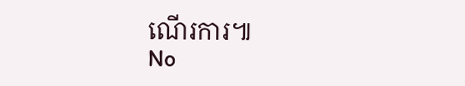ណើរការ៕
No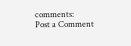comments:
Post a Comment